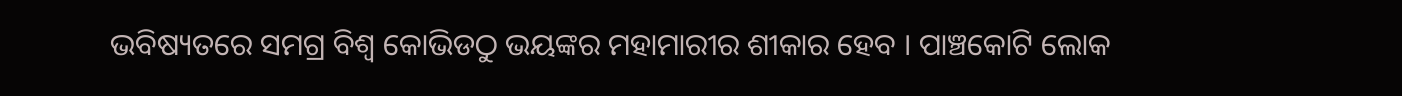ଭବିଷ୍ୟତରେ ସମଗ୍ର ବିଶ୍ବ କୋଭିଡଠୁ ଭୟଙ୍କର ମହାମାରୀର ଶୀକାର ହେବ । ପାଞ୍ଚକୋଟି ଲୋକ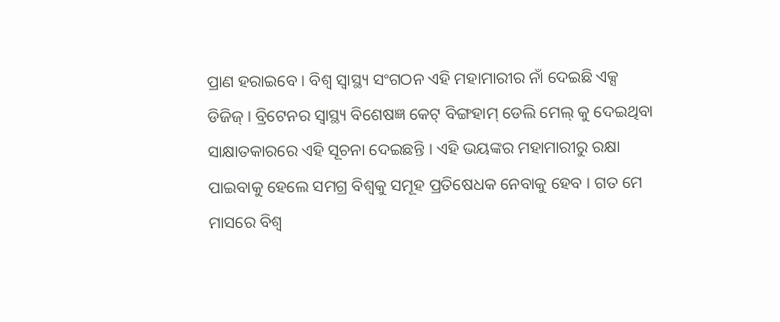ପ୍ରାଣ ହରାଇବେ । ବିଶ୍ବ ସ୍ବାସ୍ଥ୍ୟ ସଂଗଠନ ଏହି ମହାମାରୀର ନାଁ ଦେଇଛି ଏକ୍ସ ଡିଜିଜ୍ । ବ୍ରିଟେନର ସ୍ବାସ୍ଥ୍ୟ ବିଶେଷଜ୍ଞ କେଟ୍ ବିଙ୍ଗହାମ୍ ଡେଲି ମେଲ୍ କୁ ଦେଇଥିବା ସାକ୍ଷାତକାରରେ ଏହି ସୂଚନା ଦେଇଛନ୍ତି । ଏହି ଭୟଙ୍କର ମହାମାରୀରୁ ରକ୍ଷା ପାଇବାକୁ ହେଲେ ସମଗ୍ର ବିଶ୍ବକୁ ସମୂହ ପ୍ରତିଷେଧକ ନେବାକୁ ହେବ । ଗତ ମେ ମାସରେ ବିଶ୍ବ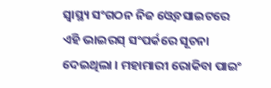ସ୍ବାସ୍ଥ୍ୟ ସଂଗଠନ ନିଜ ଓ୍ବେବସାଇଟରେ ଏହି ଭାଇରସ୍ ସଂପର୍କରେ ସୂଚନା ଦେଇଥିଲା । ମହାମାରୀ ରୋକିବା ପାଇଂ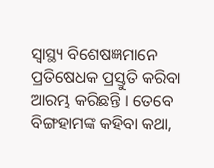ସ୍ବାସ୍ଥ୍ୟ ବିଶେଷଜ୍ଞମାନେ ପ୍ରତିଷେଧକ ପ୍ରସ୍ତୁତି କରିବା ଆରମ୍ଭ କରିଛନ୍ତି । ତେବେ ବିଙ୍ଗହାମଙ୍କ କହିବା କଥା,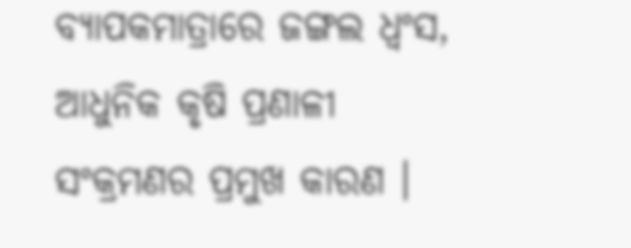ବ୍ୟାପକମାତ୍ରାରେ ଜଙ୍ଗଲ ଧ୍ବଂସ, ଆଧୁନିକ କୃଷି ପ୍ରଣାଳୀ ସଂକ୍ରମଣର ପ୍ରମୁଖ କାରଣ ।